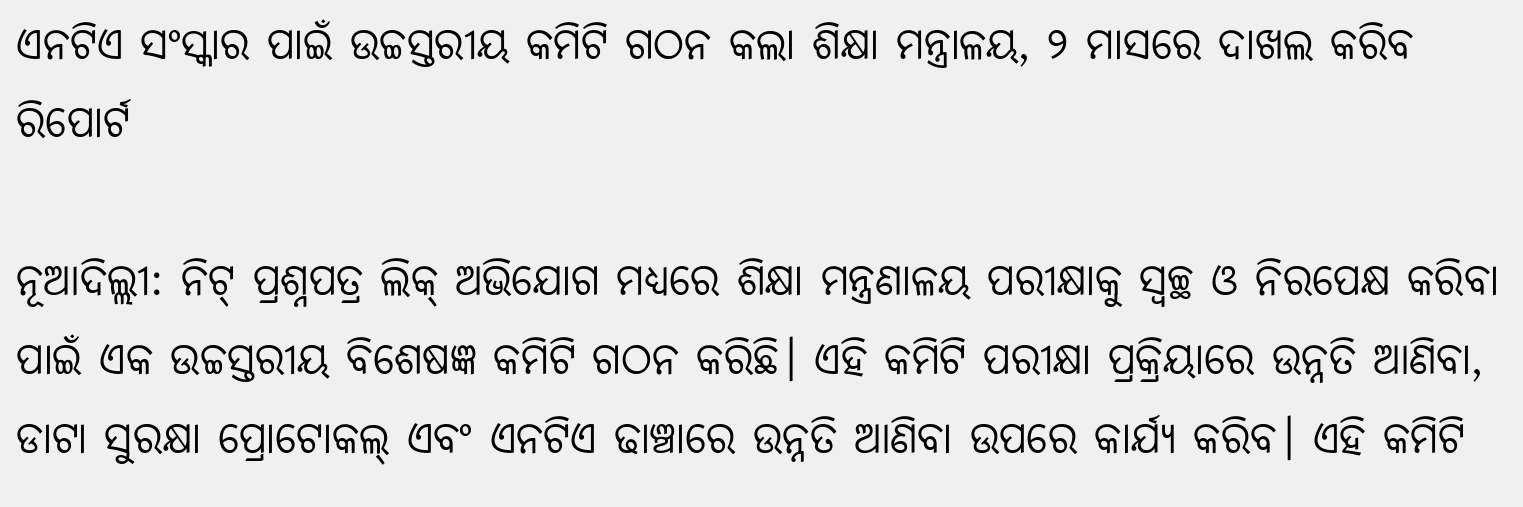ଏନଟିଏ ସଂସ୍କାର ପାଇଁ ଉଚ୍ଚସ୍ତରୀୟ କମିଟି ଗଠନ କଲା ଶିକ୍ଷା ମନ୍ତ୍ରାଳୟ, ୨ ମାସରେ ଦାଖଲ କରିବ ରିପୋର୍ଟ

ନୂଆଦିଲ୍ଲୀ: ନିଟ୍ ପ୍ରଶ୍ନପତ୍ର ଲିକ୍ ଅଭିଯୋଗ ମଧ୍ୟରେ ଶିକ୍ଷା ମନ୍ତ୍ରଣାଳୟ ପରୀକ୍ଷାକୁ ସ୍ୱଚ୍ଛ ଓ ନିରପେକ୍ଷ କରିବା ପାଇଁ ଏକ ଉଚ୍ଚସ୍ତରୀୟ ବିଶେଷଜ୍ଞ କମିଟି ଗଠନ କରିଛି। ଏହି କମିଟି ପରୀକ୍ଷା ପ୍ରକ୍ରିୟାରେ ଉନ୍ନତି ଆଣିବା, ଡାଟା ସୁରକ୍ଷା ପ୍ରୋଟୋକଲ୍ ଏବଂ ଏନଟିଏ ଢାଞ୍ଚାରେ ଉନ୍ନତି ଆଣିବା ଉପରେ କାର୍ଯ୍ୟ କରିବ। ଏହି କମିଟି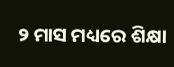୨ ମାସ ମଧ୍ୟରେ ଶିକ୍ଷା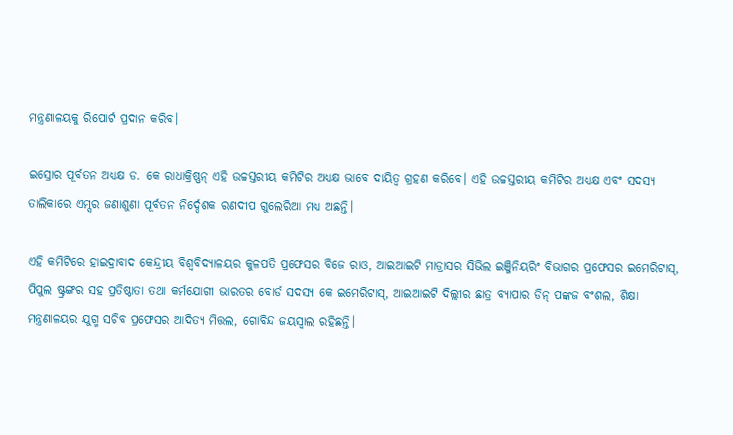ମନ୍ତ୍ରଣାଳୟକୁ ରିପୋର୍ଟ ପ୍ରଦାନ କରିବ।

ଇସ୍ରୋର ପୂର୍ବତନ ଅଧ୍ୟକ୍ଷ ଡ. କେ ରାଧାକ୍ରିଷ୍ଣନ୍ ଏହି ଉଚ୍ଚସ୍ତରୀୟ କମିଟିର ଅଧ୍ୟକ୍ଷ ଭାବେ ଦାୟିତ୍ୱ ଗ୍ରହଣ କରିବେ। ଏହି ଉଚ୍ଚସ୍ତରୀୟ କମିଟିର ଅଧ୍ୟକ୍ଷ ଏବଂ ସଦସ୍ୟ ତାଲିକାରେ ଏମ୍ସର ଜଣାଶୁଣା ପୂର୍ବତନ ନିର୍ଦ୍ଦେଶକ ରଣଦୀପ ଗୁଲେରିଆ ମଧ୍ୟ ଅଛନ୍ତି।

ଏହି କମିଟିରେ ହାଇଦ୍ରାବାଦ କେନ୍ଦ୍ରୀୟ ବିଶ୍ୱବିଦ୍ୟାଳୟର କୁଳପତି ପ୍ରଫେସର ବିଜେ ରାଓ, ଆଇଆଇଟି ମାଡ୍ରାସର ସିଭିଲ ଇଞ୍ଜିନିୟରିଂ ବିଭାଗର ପ୍ରଫେସର ଇମେରିଟାସ୍, ପିପୁଲ ଷ୍ଟ୍ରଙ୍ଗର ସହ ପ୍ରତିଷ୍ଠାତା ତଥା କର୍ମଯୋଗୀ ଭାରତର ବୋର୍ଡ ସଦସ୍ୟ କେ ଇମେରିଟାସ୍, ଆଇଆଇଟି ଦିଲ୍ଲୀର ଛାତ୍ର ବ୍ୟାପାର ଡିନ୍ ପଙ୍କଜ ବଂଶଲ, ଶିକ୍ଷା ମନ୍ତ୍ରଣାଳୟର ଯୁଗ୍ମ ସଚିବ ପ୍ରଫେସର ଆଦିତ୍ୟ ମିତ୍ତଲ, ଗୋବିନ୍ଦ ଜୟସ୍ୱାଲ ରହିଛନ୍ତି।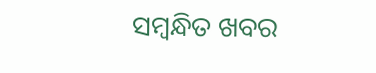ସମ୍ବନ୍ଧିତ ଖବର